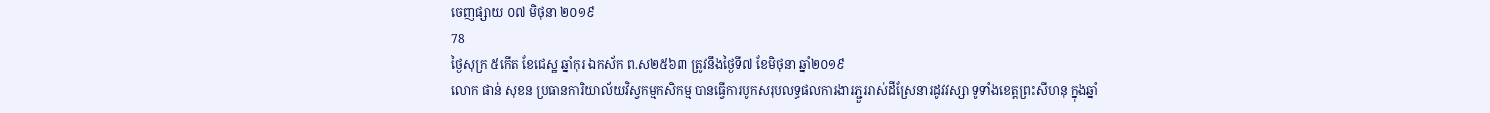ចេញផ្សាយ ០៧ មិថុនា ២០១៩
78
ថ្ងៃសុក្រ ៥កើត ខែជេស្ឋ ឆ្នាំកុរ ឯកស័ក ព.ស២៥៦៣ ត្រូវនឹងថ្ងៃទី៧ ខែមិថុនា ឆ្នាំ២០១៩
លោក ផាន់ សុខន ប្រធានការិយាល័យវិស្វកម្មកសិកម្ម បានធ្វើការបូកសរុបលទ្ធផលការងារភ្ជួររាស់ដីស្រែនារដូវវស្សា ទូទាំងខេត្តព្រះសីហនុ ក្នុងឆ្នាំ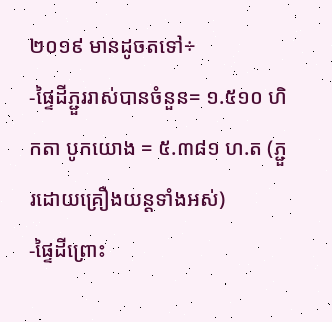២០១៩ មានដូចតទៅ÷
-ផ្ទៃដីភ្ជួររាស់បានចំនួន= ១.៥១០ ហិកតា បូកយោង = ៥.៣៨១ ហ.ត (ភ្ជួរដោយគ្រឿងយន្តទាំងអស់)
-ផ្ទៃដីព្រោះ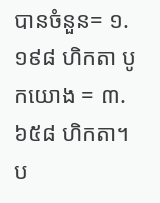បានចំនួន= ១.១៩៨ ហិកតា បូកយោង = ៣.៦៥៨ ហិកតា។ ប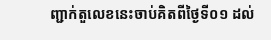ញ្ជាក់តួលេខនេះចាប់គិតពីថ្ងៃទី០១ ដល់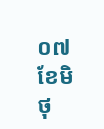០៧ ខែមិថុ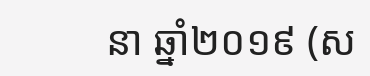នា ឆ្នាំ២០១៩ (ស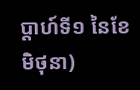ប្តាហ៍ទី១ នៃខែមិថុនា)